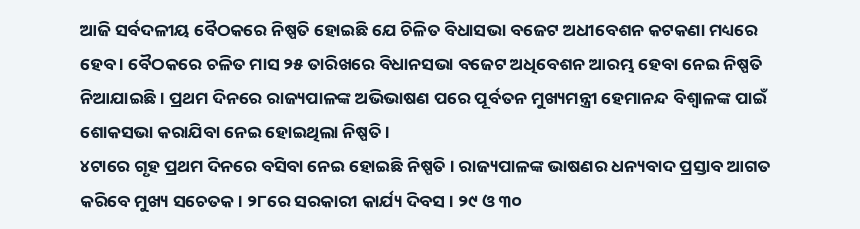ଆଜି ସର୍ବଦଳୀୟ ବୈଠକରେ ନିଷ୍ପତି ହୋଇଛି ଯେ ଚିଳିତ ବିଧାସଭା ବଜେଟ ଅଧୀବେଶନ କଟକଣା ମଧ୍ୟରେ ହେବ । ବୈଠକରେ ଚଳିତ ମାସ ୨୫ ତାରିଖରେ ବିଧାନସଭା ବଜେଟ ଅଧିବେଶନ ଆରମ୍ଭ ହେବା ନେଇ ନିଷ୍ପତି ନିଆଯାଇଛି । ପ୍ରଥମ ଦିନରେ ରାଜ୍ୟପାଳଙ୍କ ଅଭିଭାଷଣ ପରେ ପୂର୍ବତନ ମୁଖ୍ୟମନ୍ତ୍ରୀ ହେମାନନ୍ଦ ବିଶ୍ୱାଳଙ୍କ ପାଇଁ ଶୋକସଭା କରାଯିବା ନେଇ ହୋଇଥିଲା ନିଷ୍ପତି ।
୪ଟାରେ ଗୃହ ପ୍ରଥମ ଦିନରେ ବସିବା ନେଇ ହୋଇଛି ନିଷ୍ପତି । ରାଜ୍ୟପାଳଙ୍କ ଭାଷଣର ଧନ୍ୟବାଦ ପ୍ରସ୍ତାବ ଆଗତ କରିବେ ମୁଖ୍ୟ ସଚେତକ । ୨୮ରେ ସରକାରୀ କାର୍ଯ୍ୟ ଦିବସ । ୨୯ ଓ ୩୦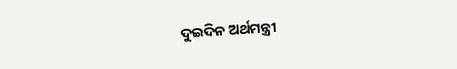ଦୁଇଦିନ ଅର୍ଥମନ୍ତ୍ରୀ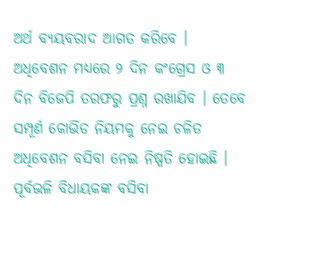ଅର୍ଥ ବ୍ୟୟବରାଦ ଆଗତ କରିବେ । ଅଧିବେଶନ ମଧ୍ୟରେ ୨ ଦିନ କଂଗ୍ରେସ ଓ ୩ ଦିନ ବିଜେପି ତରଫରୁ ପ୍ରଶ୍ନ ରଖାଯିବ । ତେବେ ସମ୍ପୂର୍ଣ କୋଭିଡ ନିୟମକୁ ନେଇ ଚଳିତ ଅଧିବେଶନ ବସିବା ନେଇ ନିଷ୍ପତି ହୋଇଛି । ପୂର୍ବଭଳି ବିଧାୟକଙ୍କ ବସିବା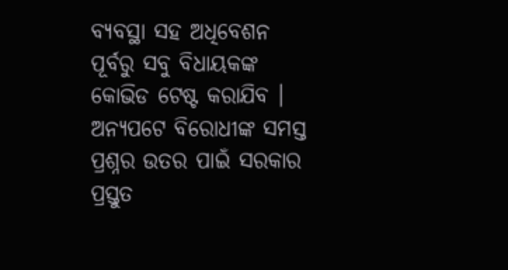ବ୍ୟବସ୍ଥା ସହ ଅଧିବେଶନ ପୂର୍ବରୁ ସବୁ ବିଧାୟକଙ୍କ କୋଭିଡ ଟେଷ୍ଟ କରାଯିବ ।
ଅନ୍ୟପଟେ ବିରୋଧୀଙ୍କ ସମସ୍ତ ପ୍ରଶ୍ନର ଉତର ପାଇଁ ସରକାର ପ୍ରସ୍ତୁତ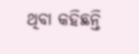ଥିବା କହିଛନ୍ତି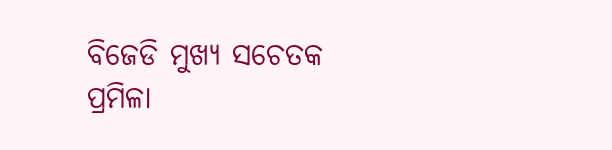ବିଜେଡି ମୁଖ୍ୟ ସଚେତକ ପ୍ରମିଳା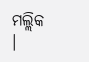ମଲ୍ଲିକ ।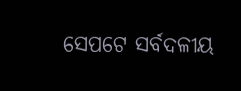ସେପଟେ ସର୍ବଦଳୀୟ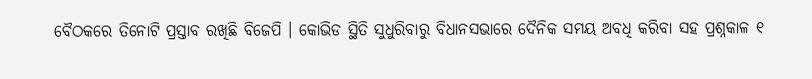ବୈଠକରେ ତିନୋଟି ପ୍ରସ୍ତାବ ରଖିଛି ବିଜେପି । କୋଭିଡ ସ୍ଥିତି ସୁଧୁରିବାରୁ ବିଧାନସଭାରେ ଦୈନିକ ସମୟ ଅବଧି କରିବା ସହ ପ୍ରଶ୍ନକାଳ ୧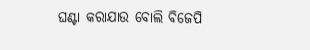ଘଣ୍ଟା କରାଯାଉ ବୋଲି ବିଜେପି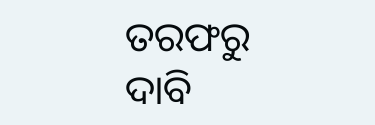ତରଫରୁ ଦାବି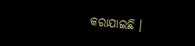କରାଯାଇଛି ।